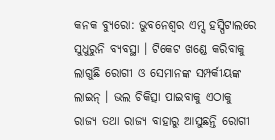କନକ ବ୍ୟୁରୋ: ଭୁବନେଶ୍ୱର ଏମ୍ସ ହସ୍ପିଟାଲରେ ସୁଧୁରୁନି ବ୍ୟବସ୍ଥା । ଟିକେଟ ଖଣ୍ଡେ କରିବାକୁ ଲାଗୁଛି ରୋଗୀ ଓ ସେମାନଙ୍କ ସମ୍ପର୍କୀୟଙ୍କ ଲାଇନ୍ । ଭଲ ଚିକିତ୍ସା ପାଇବାକୁ ଏଠାକୁ ରାଜ୍ୟ ତଥା ରାଜ୍ୟ ବାହାରୁ ଆସୁଛନ୍ତି ରୋଗୀ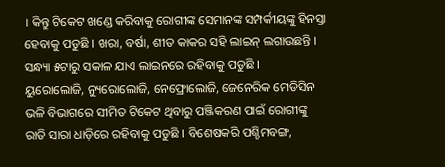। କିନ୍ତୁ ଟିକେଟ ଖଣ୍ଡେ କରିବାକୁ ରୋଗୀଙ୍କ ସେମାନଙ୍କ ସମ୍ପର୍କୀୟଙ୍କୁ ହିନସ୍ତା ହେବାକୁ ପଡୁଛି । ଖରା, ବର୍ଷା, ଶୀତ କାକର ସହି ଲାଇନ୍ ଲଗାଉଛନ୍ତି । ସନ୍ଧ୍ୟା ୫ଟାରୁ ସକାଳ ଯାଏ ଲାଇନରେ ରହିବାକୁ ପଡୁଛି ।
ୟୁରୋଲୋଜି, ନ୍ୟୁରୋଲୋଜି, ନେଫ୍ରୋଲୋଜି, ଜେନେରିକ ମେଡିସିନ ଭଳି ବିଭାଗରେ ସୀମିତ ଟିକେଟ ଥିବାରୁ ପଞ୍ଜିକରଣ ପାଇଁ ରୋଗୀଙ୍କୁ ରାତି ସାରା ଧାଡ଼ିରେ ରହିବାକୁ ପଡୁଛି । ବିଶେଷକରି ପଶ୍ଚିମବଙ୍ଗ,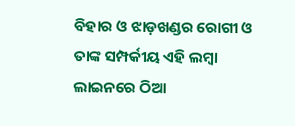ବିହାର ଓ ଝାଡ଼ଖଣ୍ଡର ରୋଗୀ ଓ ତାଙ୍କ ସମ୍ପର୍କୀୟ ଏହି ଲମ୍ବା ଲାଇନରେ ଠିଆ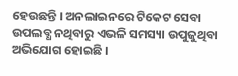ହେଉଛନ୍ତି । ଅନଲାଇନରେ ଟିକେଟ ସେବା ଉପଲବ୍ଧ ନଥିବାରୁ ଏଭଳି ସମସ୍ୟା ଉପୁଜୁଥିବା ଅଭିଯୋଗ ହୋଇଛି ।